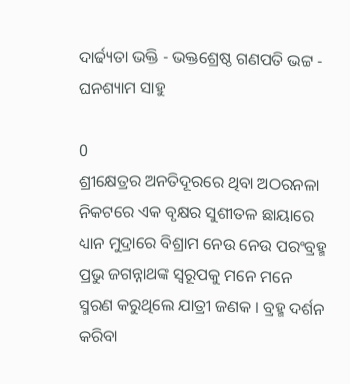ଦାର୍ଢ୍ୟତା ଭକ୍ତି - ଭକ୍ତଶ୍ରେଷ୍ଠ ଗଣପତି ଭଟ୍ଟ - ଘନଶ୍ୟାମ ସାହୁ

0
ଶ୍ରୀକ୍ଷେତ୍ରର ଅନତିଦୂରରେ ଥିବା ଅଠରନଳା ନିକଟରେ ଏକ ବୃକ୍ଷର ସୁଶୀତଳ ଛାୟାରେ ଧ୍ୟାନ ମୁଦ୍ରାରେ ବିଶ୍ରାମ ନେଉ ନେଉ ପରଂବ୍ରହ୍ମ ପ୍ରଭୁ ଜଗନ୍ନାଥଙ୍କ ସ୍ୱରୂପକୁ ମନେ ମନେ ସ୍ମରଣ କରୁଥିଲେ ଯାତ୍ରୀ ଜଣକ । ବ୍ରହ୍ମ ଦର୍ଶନ କରିବା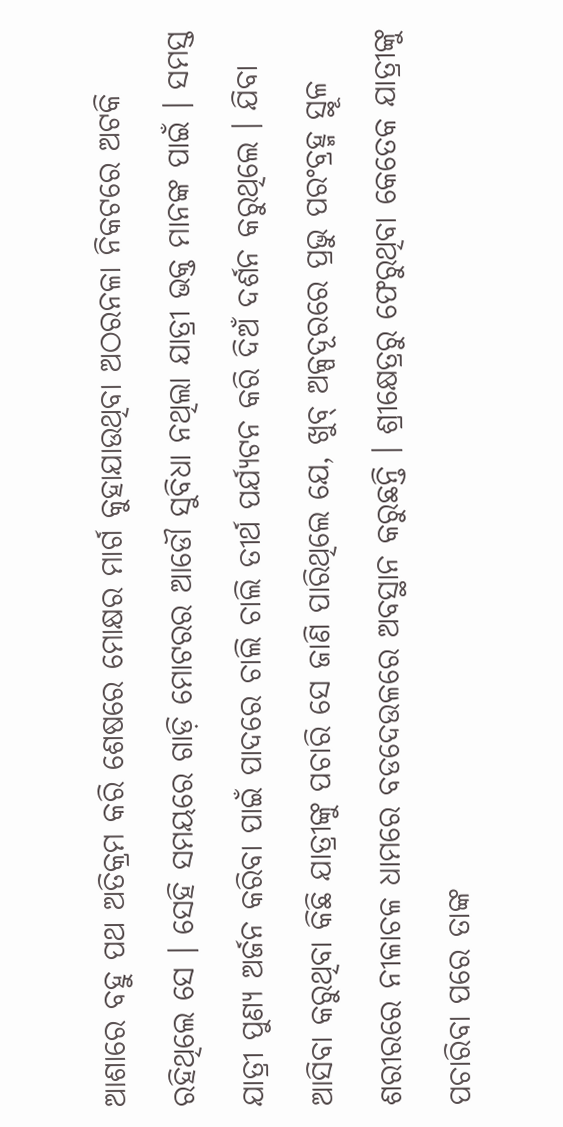ଆଶାରେ ବହୁ ପଥ ଅତିକ୍ରମ କରି ଶେଷରେ ମୋକ୍ଷର ମାର୍ଗ କୁହାଯାଉଥିବା ଅଠରନଳା ନିକଟରେ ଅଟକି ରହିଥିଲେ ସେ । ସେହି ସମୟରେ ଗାଡ଼ି ମୋଟରର ଆଡୌ ସୁବିଧା ନଥିଲା ଯାତ୍ରୀ ଭକ୍ତ ମାନଙ୍କ ପାଇଁ । ସମସ୍ତ ଯାତ୍ରୀ ପୁଣ୍ୟ ଅର୍ଜନ କରିବା ପାଇଁ ପାଦରେ ଚାଲି ଚାଲି ତୀର୍ଥ ପର୍ଯ୍ୟଟନ କରି ଦିଅଁ ଦର୍ଶନ କରୁଥିଲେ । ଯିବା ଆସିବା କରୁଥିବା କିଛି ଯାତ୍ରୀଙ୍କୁ ପଚାରି ସେ ଜାଣି ପାରିଥିଲେ ଯେ, ଖୁବ୍ ଅଳ୍ପଦୂରରେ ପ୍ରଭୁ ପରଂବ୍ରହ୍ମ ସ୍ଥୂଳ ଶରୀରରେ ନୀଳାଚଳ ଧାମରେ ବଡଦେଉଳରେ ଅବସ୍ଥାନ କରୁଛନ୍ତି । ଶ୍ରୀକ୍ଷେତ୍ରରୁ ଫେରୁଥିବା କେତେକ ଯାତ୍ରୀଙ୍କୁ ପଚାରିବା ପରେ ତାଙ୍କ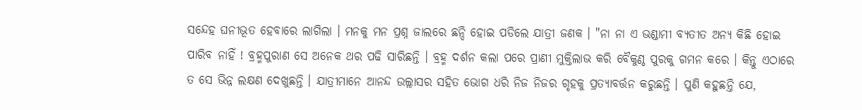ସନ୍ଦେହ ଘନୀଭୂତ ହେବାରେ ଲାଗିଲା । ମନକୁ ମନ ପ୍ରଶ୍ନ ଜାଲରେ ଛନ୍ଦି ହୋଇ ପଡିଲେ ଯାତ୍ରୀ ଜଣକ । "ନା ନା ଏ ଭଣ୍ଡାମୀ ବ୍ୟତୀତ ଅନ୍ୟ କିଛି ହୋଇ ପାରିବ ନାହିଁ ! ବ୍ରହ୍ମପୁରାଣ ସେ ଅନେକ ଥର ପଢି ସାରିଛନ୍ତି । ବ୍ରହ୍ମ ଦର୍ଶନ କଲା ପରେ ପ୍ରାଣୀ ମୁକ୍ତିଲାଭ କରି ବୈକୁଣ୍ଠ ପୁରକୁ ଗମନ କରେ । କିନ୍ତୁ ଏଠାରେ ତ ସେ ଭିନ୍ନ ଲକ୍ଷଣ ଦେଖୁଛନ୍ତି । ଯାତ୍ରୀମାନେ ଆନନ୍ଦ ଉଲ୍ଲାସର ସହିତ ଭୋଗ ଧରି ନିଜ ନିଜର ଗୃହକୁ ପ୍ରତ୍ୟାବର୍ତ୍ତନ କରୁଛନ୍ତି । ପୁଣି କହୁଛନ୍ତି ଯେ,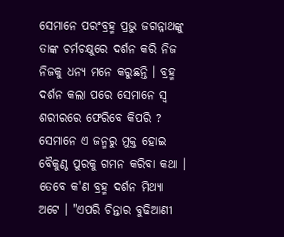ସେମାନେ ପରଂବ୍ରହ୍ମ ପ୍ରଭୁ ଜଗନ୍ନାଥଙ୍କୁ ତାଙ୍କ ଚର୍ମଚକ୍ଷୁରେ ଦର୍ଶନ କରି ନିଜ ନିଜକୁ ଧନ୍ୟ ମନେ କରୁଛନ୍ତି । ବ୍ରହ୍ମ ଦର୍ଶନ କଲା ପରେ ସେମାନେ ସ୍ୱ ଶରୀରରେ ଫେରିବେ କିପରି ? ସେମାନେ ଏ ଜନ୍ମରୁ ମୁକ୍ତ ହୋଇ ବୈକୁଣ୍ଠ ପୁରକୁ ଗମନ କରିବା କଥା । ତେବେ କ'ଣ ବ୍ରହ୍ମ ଦର୍ଶନ ମିଥ୍ୟା ଅଟେ । "ଏପରି ଚିନ୍ତାର ବୁଢିଆଣୀ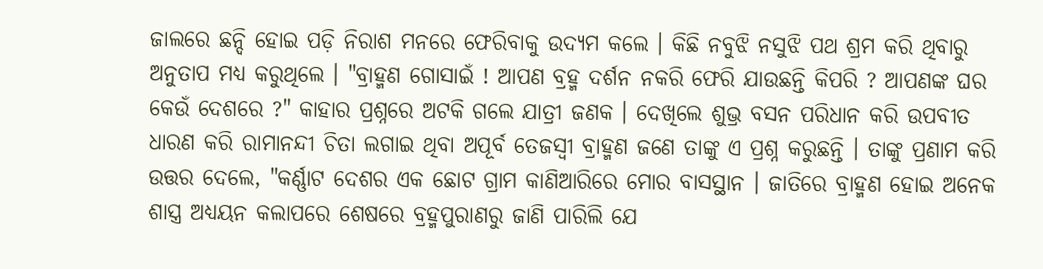ଜାଲରେ ଛନ୍ଦି ହୋଇ ପଡ଼ି ନିରାଶ ମନରେ ଫେରିବାକୁ ଉଦ୍ୟମ କଲେ । କିଛି ନବୁଝି ନସୁଝି ପଥ ଶ୍ରମ କରି ଥିବାରୁ ଅନୁତାପ ମଧ୍ୟ କରୁଥିଲେ । "ବ୍ରାହ୍ମଣ ଗୋସାଇଁ ! ଆପଣ ବ୍ରହ୍ମ ଦର୍ଶନ ନକରି ଫେରି ଯାଉଛନ୍ତି କିପରି ? ଆପଣଙ୍କ ଘର କେଉଁ ଦେଶରେ ?" କାହାର ପ୍ରଶ୍ନରେ ଅଟକି ଗଲେ ଯାତ୍ରୀ ଜଣକ । ଦେଖିଲେ ଶୁଭ୍ର ବସନ ପରିଧାନ କରି ଉପବୀତ ଧାରଣ କରି ରାମାନନ୍ଦୀ ଚିତା ଲଗାଇ ଥିବା ଅପୂର୍ବ ତେଜସ୍ଵୀ ବ୍ରାହ୍ମଣ ଜଣେ ତାଙ୍କୁ ଏ ପ୍ରଶ୍ନ କରୁଛନ୍ତି । ତାଙ୍କୁ ପ୍ରଣାମ କରି ଉତ୍ତର ଦେଲେ, "କର୍ଣ୍ଣାଟ ଦେଶର ଏକ ଛୋଟ ଗ୍ରାମ କାଣିଆରିରେ ମୋର ବାସସ୍ଥାନ । ଜାତିରେ ବ୍ରାହ୍ମଣ ହୋଇ ଅନେକ ଶାସ୍ତ୍ର ଅଧ୍ୟୟନ କଲାପରେ ଶେଷରେ ବ୍ରହ୍ମପୁରାଣରୁ ଜାଣି ପାରିଲି ଯେ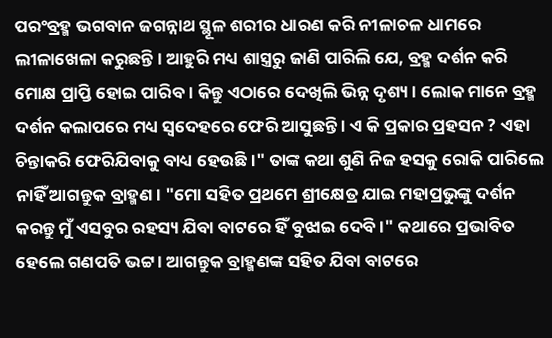ପରଂବ୍ରହ୍ମ ଭଗବାନ ଜଗନ୍ନାଥ ସ୍ଥୂଳ ଶରୀର ଧାରଣ କରି ନୀଳାଚଳ ଧାମରେ ଲୀଳାଖେଳା କରୁଛନ୍ତି । ଆହୁରି ମଧ୍ୟ ଶାସ୍ତ୍ରରୁ ଜାଣି ପାରିଲି ଯେ, ବ୍ରହ୍ମ ଦର୍ଶନ କରି ମୋକ୍ଷ ପ୍ରାପ୍ତି ହୋଇ ପାରିବ । କିନ୍ତୁ ଏଠାରେ ଦେଖିଲି ଭିନ୍ନ ଦୃଶ୍ୟ । ଲୋକ ମାନେ ବ୍ରହ୍ମ ଦର୍ଶନ କଲାପରେ ମଧ୍ୟ ସ୍ୱଦେହରେ ଫେରି ଆସୁଛନ୍ତି । ଏ କି ପ୍ରକାର ପ୍ରହସନ ? ଏହା ଚିନ୍ତାକରି ଫେରିଯିବାକୁ ବାଧ୍ୟ ହେଉଛି ।" ତାଙ୍କ କଥା ଶୁଣି ନିଜ ହସକୁ ରୋକି ପାରିଲେ ନାହିଁ ଆଗନ୍ତୁକ ବ୍ରାହ୍ମଣ ‌। "ମୋ ସହିତ ପ୍ରଥମେ ଶ୍ରୀକ୍ଷେତ୍ର ଯାଇ ମହାପ୍ରଭୁଙ୍କୁ ଦର୍ଶନ କରନ୍ତୁ ମୁଁ ଏସବୁର ରହସ୍ୟ ଯିବା ବାଟରେ ହିଁ ବୁଝାଇ ଦେବି ।" କଥାରେ ପ୍ରଭାବିତ ହେଲେ ଗଣପତି ଭଟ୍ଟ । ଆଗନ୍ତୁକ ବ୍ରାହ୍ମଣଙ୍କ ସହିତ ଯିବା ବାଟରେ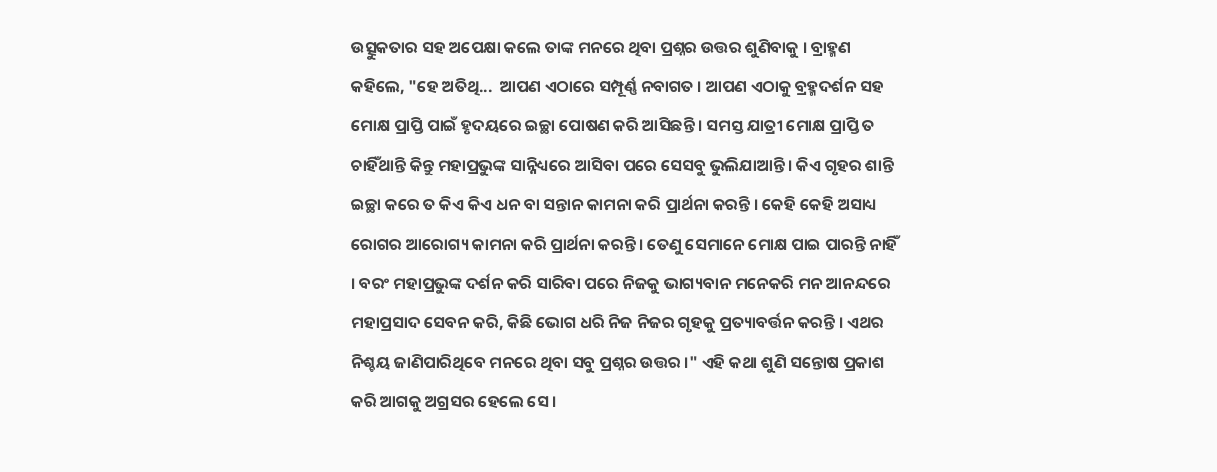ଉତ୍ସୁକତାର ସହ ଅପେକ୍ଷା କଲେ ତାଙ୍କ ମନରେ ଥିବା ପ୍ରଶ୍ନର ଉତ୍ତର ଶୁଣିବାକୁ । ବ୍ରାହ୍ମଣ କହିଲେ, "ହେ ଅତିଥି...  ଆପଣ ଏଠାରେ ସମ୍ପୂର୍ଣ୍ଣ ନବାଗତ । ଆପଣ ଏଠାକୁ ବ୍ରହ୍ମଦର୍ଶନ ସହ ମୋକ୍ଷ ପ୍ରାପ୍ତି ପାଇଁ ହୃଦୟରେ ଇଚ୍ଛା ପୋଷଣ କରି ଆସିଛନ୍ତି । ସମସ୍ତ ଯାତ୍ରୀ ମୋକ୍ଷ ପ୍ରାପ୍ତି ତ ଚାହିଁଥାନ୍ତି କିନ୍ତୁ ମହାପ୍ରଭୁଙ୍କ ସାନ୍ନିଧ୍ୟରେ ଆସିବା ପରେ ସେସବୁ ଭୁଲିଯାଆନ୍ତି । କିଏ ଗୃହର ଶାନ୍ତି ଇଚ୍ଛା କରେ ତ କିଏ କିଏ ଧନ ବା ସନ୍ତାନ କାମନା କରି ପ୍ରାର୍ଥନା କରନ୍ତି । କେହି କେହି ଅସାଧ୍ୟ ରୋଗର ଆରୋଗ୍ୟ କାମନା କରି ପ୍ରାର୍ଥନା କରନ୍ତି । ତେଣୁ ସେମାନେ ମୋକ୍ଷ ପାଇ ପାରନ୍ତି ନାହିଁ । ବରଂ ମହାପ୍ରଭୁଙ୍କ ଦର୍ଶନ କରି ସାରିବା ପରେ ନିଜକୁ ଭାଗ୍ୟବାନ ମନେକରି ମନ ଆନନ୍ଦରେ ମହାପ୍ରସାଦ ସେବନ କରି, କିଛି ଭୋଗ ଧରି ନିଜ ନିଜର ଗୃହକୁ ପ୍ରତ୍ୟାବର୍ତ୍ତନ କରନ୍ତି । ଏଥର ନିଶ୍ଚୟ ଜାଣିପାରିଥିବେ ମନରେ ଥିବା ସବୁ ପ୍ରଶ୍ନର ଉତ୍ତର ।" ଏହି କଥା ଶୁଣି ସନ୍ତୋଷ ପ୍ରକାଶ କରି ଆଗକୁ ଅଗ୍ରସର ହେଲେ ସେ ।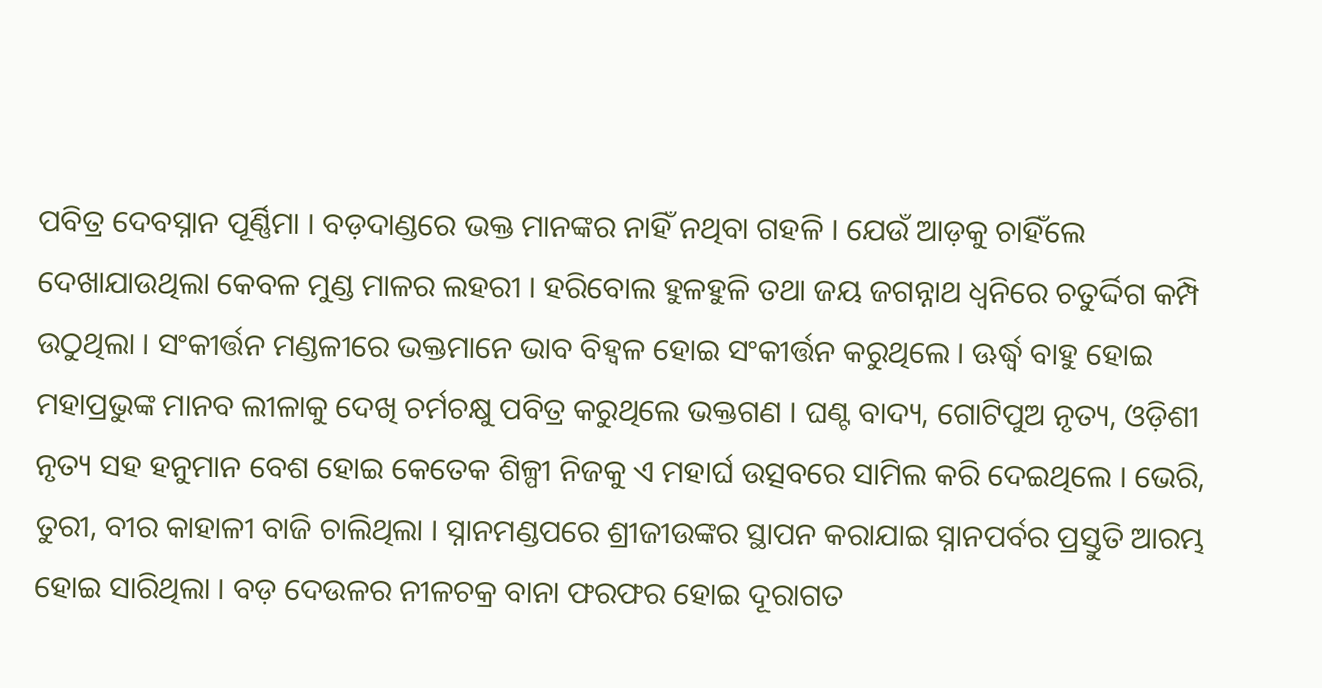ପବିତ୍ର ଦେବସ୍ନାନ ପୂର୍ଣ୍ଣିମା । ବଡ଼ଦାଣ୍ଡରେ ଭକ୍ତ ମାନଙ୍କର ନାହିଁ ନଥିବା ଗହଳି । ଯେଉଁ ଆଡ଼କୁ ଚାହିଁଲେ ଦେଖାଯାଉଥିଲା କେବଳ ମୁଣ୍ଡ ମାଳର ଲହରୀ । ହରିବୋଲ ହୁଳହୁଳି ତଥା ଜୟ ଜଗନ୍ନାଥ ଧ୍ଵନିରେ ଚତୁର୍ଦ୍ଦିଗ କମ୍ପି ଉଠୁଥିଲା । ସଂକୀର୍ତ୍ତନ ମଣ୍ଡଳୀରେ ଭକ୍ତମାନେ ଭାବ ବିହ୍ୱଳ ହୋଇ ସଂକୀର୍ତ୍ତନ କରୁଥିଲେ । ଊର୍ଦ୍ଧ୍ୱ ବାହୁ ହୋଇ ମହାପ୍ରଭୁଙ୍କ ମାନବ ଲୀଳାକୁ ଦେଖି ଚର୍ମଚକ୍ଷୁ ପବିତ୍ର କରୁଥିଲେ ଭକ୍ତଗଣ । ଘଣ୍ଟ ବାଦ୍ୟ, ଗୋଟିପୁଅ ନୃତ୍ୟ, ଓଡ଼ିଶୀ ନୃତ୍ୟ ସହ ହନୁମାନ ବେଶ ହୋଇ କେତେକ ଶିଳ୍ପୀ ନିଜକୁ ଏ ମହାର୍ଘ ଉତ୍ସବରେ ସାମିଲ କରି ଦେଇଥିଲେ । ଭେରି, ତୁରୀ, ବୀର କାହାଳୀ ବାଜି ଚାଲିଥିଲା । ସ୍ନାନମଣ୍ଡପରେ ଶ୍ରୀଜୀଉଙ୍କର ସ୍ଥାପନ କରାଯାଇ ସ୍ନାନପର୍ବର ପ୍ରସ୍ତୁତି ଆରମ୍ଭ ହୋଇ ସାରିଥିଲା । ବଡ଼ ଦେଉଳର ନୀଳଚକ୍ର ବାନା ଫରଫର ହୋଇ ଦୂରାଗତ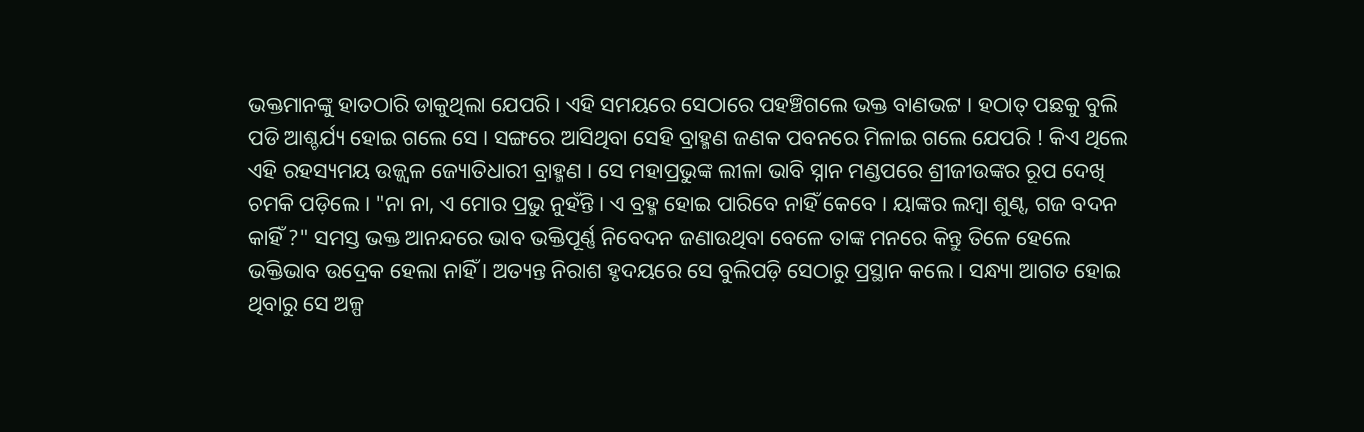ଭକ୍ତମାନଙ୍କୁ ହାତଠାରି ଡାକୁଥିଲା ଯେପରି । ଏହି ସମୟରେ ସେଠାରେ ପହଞ୍ଚିଗଲେ ଭକ୍ତ ବାଣଭଟ୍ଟ । ହଠାତ୍ ପଛକୁ ବୁଲି ପଡି ଆଶ୍ଚର୍ଯ୍ୟ ହୋଇ ଗଲେ ସେ । ସଙ୍ଗରେ ଆସିଥିବା ସେହି ବ୍ରାହ୍ମଣ ଜଣକ ପବନରେ ମିଳାଇ ଗଲେ ଯେପରି ! କିଏ ଥିଲେ ଏହି ରହସ୍ୟମୟ ଉଜ୍ଜ୍ୱଳ ଜ୍ୟୋତିଧାରୀ ବ୍ରାହ୍ମଣ । ସେ ମହାପ୍ରଭୁଙ୍କ ଲୀଳା ଭାବି ସ୍ନାନ ମଣ୍ଡପରେ ଶ୍ରୀଜୀଉଙ୍କର ରୂପ ଦେଖି ଚମକି ପଡ଼ିଲେ । "ନା ନା, ଏ ମୋର ପ୍ରଭୁ ନୁହଁନ୍ତି । ଏ ବ୍ରହ୍ମ ହୋଇ ପାରିବେ ନାହିଁ କେବେ । ୟାଙ୍କର ଲମ୍ବା ଶୁଣ୍ଢ, ଗଜ ବଦନ କାହିଁ ?" ସମସ୍ତ ଭକ୍ତ ଆନନ୍ଦରେ ଭାବ ଭକ୍ତିପୂର୍ଣ୍ଣ ନିବେଦନ ଜଣାଉଥିବା ବେଳେ ତାଙ୍କ ମନରେ କିନ୍ତୁ ତିଳେ ହେଲେ ଭକ୍ତିଭାବ ଉଦ୍ରେକ ହେଲା ନାହିଁ । ଅତ୍ୟନ୍ତ ନିରାଶ ହୃଦୟରେ ସେ ବୁଲିପଡ଼ି ସେଠାରୁ ପ୍ରସ୍ଥାନ କଲେ । ସନ୍ଧ୍ୟା ଆଗତ ହୋଇ ଥିବାରୁ ସେ ଅଳ୍ପ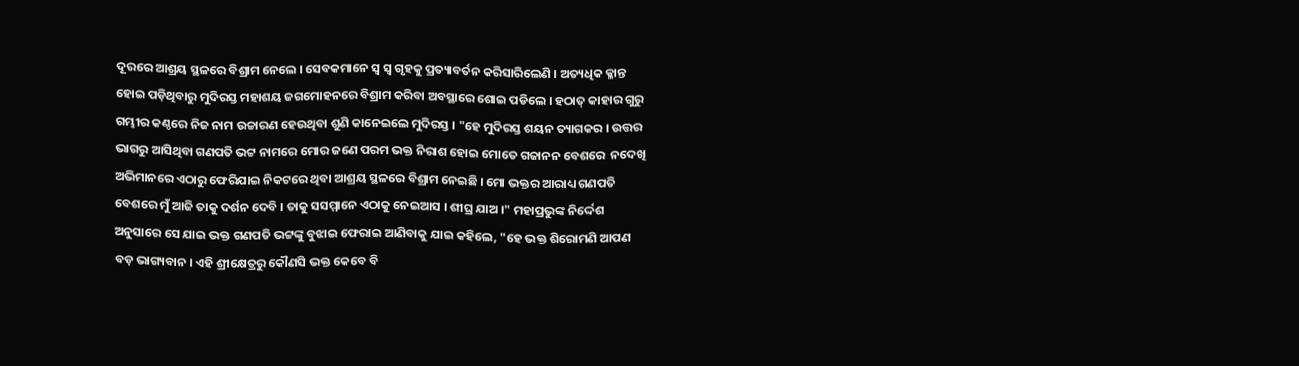ଦୂରରେ ଆଶ୍ରୟ ସ୍ଥଳରେ ବିଶ୍ରାମ ନେଲେ ‌। ସେବକମାନେ ସ୍ୱ ସ୍ୱ ଗୃହକୁ ପ୍ରତ୍ୟାବର୍ତନ କରିସାରିଲେଣି । ଅତ୍ୟଧିକ କ୍ଳାନ୍ତ ହୋଇ ପଡ଼ିଥିବାରୁ ମୁଦିରସ୍ତ ମହାଶୟ ଜଗମୋହନରେ ବିଶ୍ରାମ କରିବା ଅବସ୍ଥାରେ ଶୋଇ ପଡିଲେ । ହଠାତ୍ କାହାର ଗୁରୁ ଗମ୍ଭୀର କଣ୍ଠରେ ନିଜ ନାମ ଉଚ୍ଚାରଣ ହେଉଥିବା ଶୁଣି କାନେଇଲେ ମୁଦିରସ୍ତ । "ହେ ମୁଦିରସ୍ତ ଶୟନ ତ୍ୟାଗକର । ଉତ୍ତର ଭାଗରୁ ଆସିଥିବା ଗଣପତି ଭଟ୍ଟ ନାମରେ ମୋର ଜଣେ ପରମ ଭକ୍ତ ନିରାଶ ହୋଇ ମୋତେ ଗଜାନନ ବେଶରେ  ନଦେଖି  ଅଭିମାନରେ ଏଠାରୁ ଫେରିଯାଇ ନିକଟରେ ଥିବା ଆଶ୍ରୟ ସ୍ଥଳରେ ବିଶ୍ରାମ ନେଇଛି । ମୋ ଭକ୍ତର ଆରାଧ୍ୟ ଗଣପତି ବେଶରେ ମୁଁ ଆଜି ତାକୁ ଦର୍ଶନ ଦେବି । ତାକୁ ସସମ୍ମାନେ ଏଠାକୁ ନେଇଆସ । ଶୀଘ୍ର ଯାଅ ।" ମହାପ୍ରଭୁଙ୍କ ନିର୍ଦ୍ଦେଶ ଅନୁସାରେ ସେ ଯାଇ ଭକ୍ତ ଗଣପତି ଭଟ୍ଟଙ୍କୁ ବୁଝାଇ ଫେରାଇ ଆଣିବାକୁ ଯାଇ କହିଲେ, "ହେ ଭକ୍ତ ଶିରୋମଣି ଆପଣ ବଡ଼ ଭାଗ୍ୟବାନ ‌। ଏହି ଶ୍ରୀକ୍ଷେତ୍ରରୁ କୌଣସି ଭକ୍ତ କେବେ ବି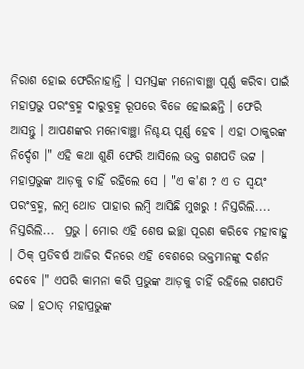ନିରାଶ ହୋଇ ଫେରିନାହାନ୍ତି । ସମସ୍ତଙ୍କ ମନୋବାଞ୍ଛା ପୂର୍ଣ୍ଣ କରିବା ପାଇଁ ମହାପ୍ରଭୁ ପରଂବ୍ରହ୍ମ ଦାରୁବ୍ରହ୍ମ ରୂପରେ ବିଜେ ହୋଇଛନ୍ତି । ଫେରି ଆସନ୍ତୁ । ଆପଣଙ୍କର ମନୋବାଞ୍ଛା ନିଶ୍ଚୟ ପୂର୍ଣ୍ଣ ହେବ । ଏହା ଠାକୁରଙ୍କ ନିର୍ଦ୍ଦେଶ ।" ଏହି କଥା ଶୁଣି ଫେରି ଆସିଲେ ଭକ୍ତ ଗଣପତି ଭଟ୍ଟ । ମହାପ୍ରଭୁଙ୍କ ଆଡ଼କୁ ଚାହିଁ ରହିଲେ ସେ । "ଏ କ'ଣ ? ଏ ତ ସ୍ୱୟଂ ପରଂବ୍ରହ୍ମ, ଲମ୍ବ ଥୋଡ ପାହାର ଲମ୍ବି ଆସିଛି ମୁଖରୁ ! ନିସ୍ତରିଲି.... ନିସ୍ତରିଲି...  ପ୍ରଭୁ । ମୋର ଏହି ଶେଷ ଇଚ୍ଛା ପୂରଣ କରିବେ ମହାବାହୁ । ଠିକ୍ ପ୍ରତିବର୍ଷ ଆଜିର ଦିନରେ ଏହି ବେଶରେ ଭକ୍ତମାନଙ୍କୁ ଦର୍ଶନ ଦେବେ ‌‌।" ଏପରି କାମନା କରି ପ୍ରଭୁଙ୍କ ଆଡ଼କୁ ଚାହିଁ ରହିଲେ ଗଣପତି ଭଟ୍ଟ । ହଠାତ୍ ମହାପ୍ରଭୁଙ୍କ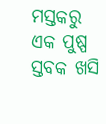ମସ୍ତକରୁ ଏକ ପୁଷ୍ପ ସ୍ତବକ ଖସି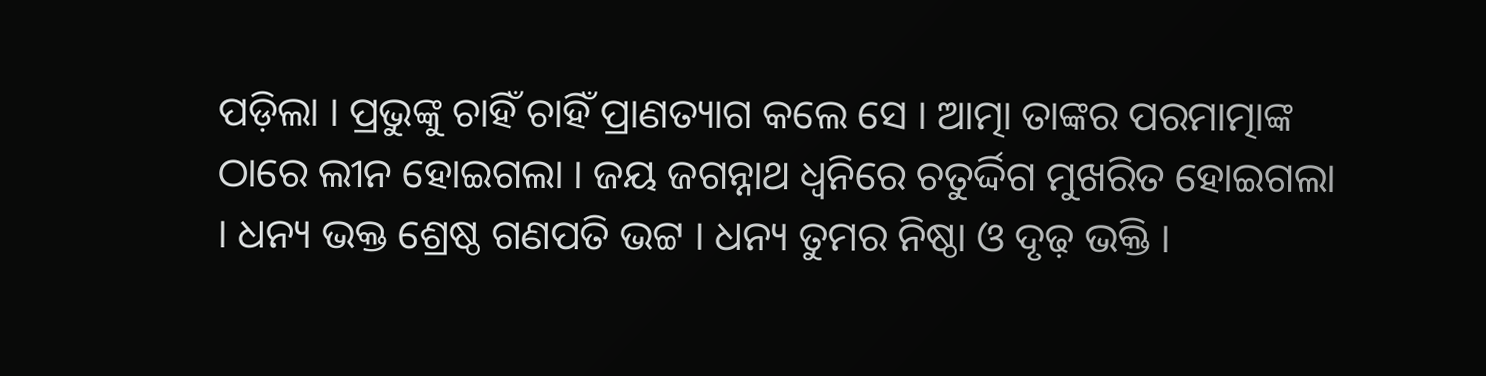ପଡ଼ିଲା । ପ୍ରଭୁଙ୍କୁ ଚାହିଁ ଚାହିଁ ପ୍ରାଣତ୍ୟାଗ କଲେ ସେ । ଆତ୍ମା ତାଙ୍କର ପରମାତ୍ମାଙ୍କ ଠାରେ ଲୀନ ହୋଇଗଲା । ଜୟ ଜଗନ୍ନାଥ ଧ୍ଵନିରେ ଚତୁର୍ଦ୍ଦିଗ ମୁଖରିତ ହୋଇଗଲା । ଧନ୍ୟ ଭକ୍ତ ଶ୍ରେଷ୍ଠ ଗଣପତି ଭଟ୍ଟ । ଧନ୍ୟ ତୁମର ନିଷ୍ଠା ଓ ଦୃଢ଼ ଭକ୍ତି ।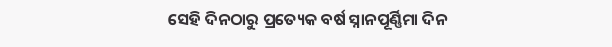ସେହି ଦିନଠାରୁ ପ୍ରତ୍ୟେକ ବର୍ଷ ସ୍ନାନପୂର୍ଣ୍ଣିମା ଦିନ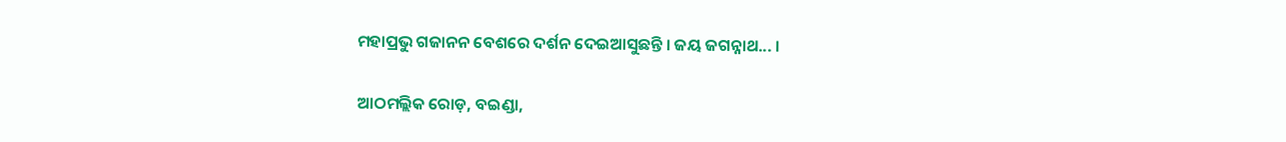ମହାପ୍ରଭୁ ଗଜାନନ ବେଶରେ ଦର୍ଶନ ଦେଇଆସୁଛନ୍ତି । ଜୟ ଜଗନ୍ନାଥ... ।

ଆଠମଲ୍ଲିକ ରୋଡ଼, ବଇଣ୍ଡା,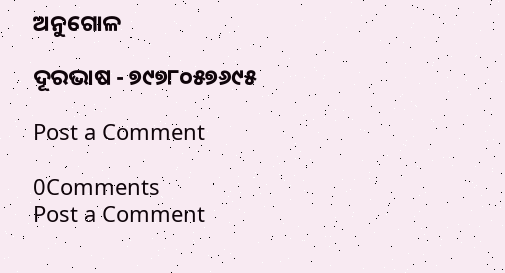ଅନୁଗୋଳ

ଦୂରଭାଷ - ୭୯୭୮୦୫୭୬୯୫

Post a Comment

0Comments
Post a Comment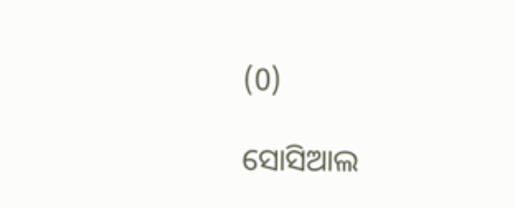(0)

ସୋସିଆଲ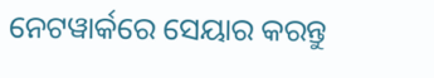ନେଟୱାର୍କରେ ସେୟାର କରନ୍ତୁ